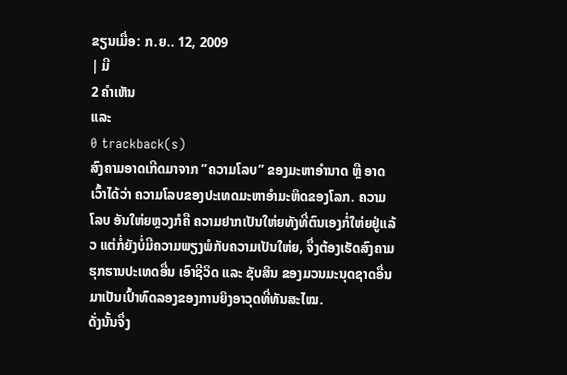ຂຽນເມື່ອ: ກ.ຍ.. 12, 2009
| ມີ
2 ຄຳເຫັນ
ແລະ
0 trackback(s)
ສົງຄາມອາດເກີດມາຈາກ ”ຄວາມໂລບ” ຂອງມະຫາອຳນາດ ຫຼື ອາດເວົ້າໄດ້ວ່າ ຄວາມໂລບຂອງປະເທດມະຫາອຳມະຫິດຂອງໂລກ. ຄວາມໂລບ ອັນໃຫ່ຍຫຼວງກໍຄື ຄວາມຢາກເປັນໃຫ່ຍທັງທີ່ຕົນເອງກໍ່ໃຫ່ຍຢູ່ແລ້ວ ແຕ່ກໍ່ຍັງບໍ່ມີຄວາມພຽງພໍກັບຄວາມເປັນໃຫ່ຍ, ຈຶ່ງຕ້ອງເຮັດສົງຄາມຮຸກຮານປະເທດອື່ນ ເອົາຊີວິດ ແລະ ຊັບສິນ ຂອງມວນມະນຸດຊາດອື່ນ ມາເປັນເປົ້າທົດລອງຂອງການຍິງອາວຸດທີ່ທັນສະໄໝ.
ດັ່ງນັ້ນຈຶ່ງ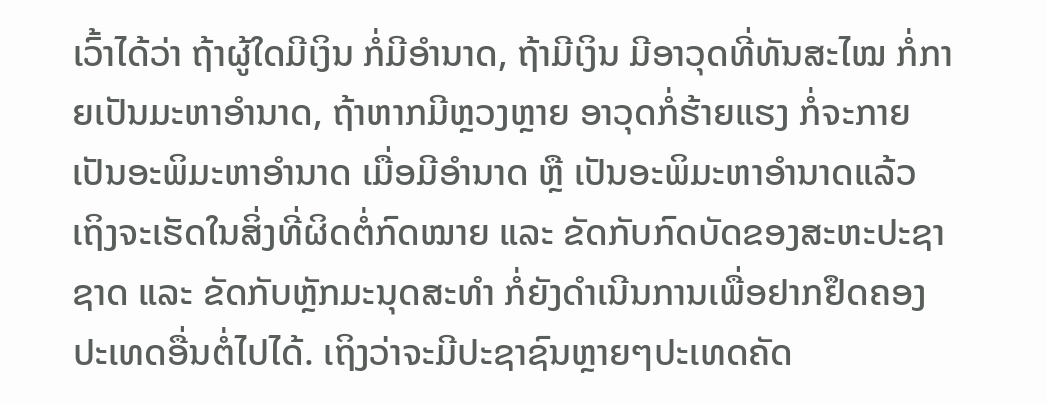ເວົ້າໄດ້ວ່າ ຖ້າຜູ້ໃດມີເງິນ ກໍ່ມີອຳນາດ, ຖ້າມີເງິນ ມີອາວຸດທີ່ທັນສະໄໝ ກໍ່ກາຍເປັນມະຫາອຳນາດ, ຖ້າຫາກມີຫຼວງຫຼາຍ ອາວຸດກໍ່ຮ້າຍແຮງ ກໍ່ຈະກາຍເປັນອະພິມະຫາອຳນາດ ເມື່ອມີອຳນາດ ຫຼື ເປັນອະພິມະຫາອຳນາດແລ້ວ ເຖິງຈະເຮັດໃນສິ່ງທີ່ຜິດຕໍ່ກົດໝາຍ ແລະ ຂັດກັບກົດບັດຂອງສະຫະປະຊາຊາດ ແລະ ຂັດກັບຫຼັກມະນຸດສະທຳ ກໍ່ຍັງດຳເນີນການເພື່ອຢາກຢຶດຄອງປະເທດອື່ນຕໍ່ໄປໄດ້. ເຖິງວ່າຈະມີປະຊາຊົນຫຼາຍໆປະເທດຄັດ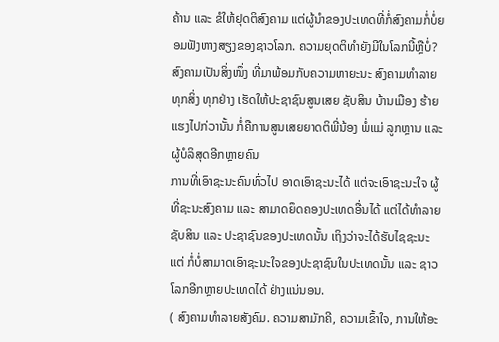ຄ້ານ ແລະ ຂໍໃຫ້ຢຸດຕິສົງຄາມ ແຕ່ຜູ້ນຳຂອງປະເທດທີ່ກໍ່ສົງຄາມກໍ່ບໍ່ຍອມຟັງຫາງສຽງຂອງຊາວໂລກ. ຄວາມຍຸດຕິທຳຍັງມີໃນໂລກນີ້ຫຼືບໍ່?
ສົງຄາມເປັນສິ່ງໜຶ່ງ ທີ່ມາພ້ອມກັບຄວາມຫາຍະນະ ສົງຄາມທຳລາຍທຸກສິ່ງ ທຸກຢ່າງ ເຮັດໃຫ້ປະຊາຊົນສູນເສຍ ຊັບສິນ ບ້ານເມືອງ ຮ້າຍແຮງໄປກ່ວານັ້ນ ກໍ່ຄືການສູນເສຍຍາດຕິພີ່ນ້ອງ ພໍ່ແມ່ ລູກຫຼານ ແລະ ຜູ້ບໍລິສຸດອີກຫຼາຍຄົນ
ການທີ່ເອົາຊະນະຄົນທົ່ວໄປ ອາດເອົາຊະນະໄດ້ ແຕ່ຈະເອົາຊະນະໃຈ ຜູ້ທີ່ຊະນະສົງຄາມ ແລະ ສາມາດຍຶດຄອງປະເທດອື່ນໄດ້ ແຕ່ໄດ້ທຳລາຍຊັບສິນ ແລະ ປະຊາຊົນຂອງປະເທດນັ້ນ ເຖິງວ່າຈະໄດ້ຮັບໄຊຊະນະແຕ່ ກໍ່ບໍ່ສາມາດເອົາຊະນະໃຈຂອງປະຊາຊົນໃນປະເທດນັ້ນ ແລະ ຊາວໂລກອີກຫຼາຍປະເທດໄດ້ ຢ່າງແນ່ນອນ.
( ສົງຄາມທຳລາຍສັງຄົມ. ຄວາມສາມັກຄີ, ຄວາມເຂົ້າໃຈ, ການໃຫ້ອະ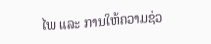ໄພ ແລະ ການໃຫ້ຄວາມຊ່ວ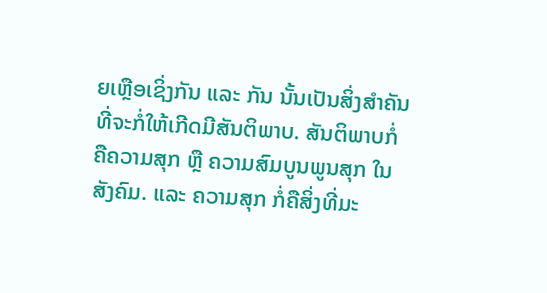ຍເຫຼືອເຊິ່ງກັນ ແລະ ກັນ ນັ້ນເປັນສິ່ງສຳຄັນ ທີ່ຈະກໍ່ໃຫ້ເກີດມີສັນຕິພາບ. ສັນຕິພາບກໍ່ຄືຄວາມສຸກ ຫຼື ຄວາມສົມບູນພູນສຸກ ໃນສັງຄົມ. ແລະ ຄວາມສຸກ ກໍ່ຄືສິ່ງທີ່ມະ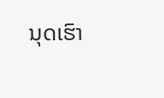ນຸດເຮົາ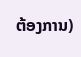ຕ້ອງການ)